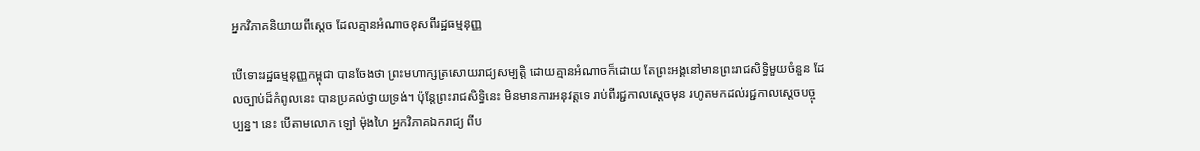អ្នកវិភាគនិយាយពីស្ដេច ដែលគ្មានអំណាចខុសពីរដ្ឋធម្មនុញ្ញ

បើទោះរដ្ឋធម្មនុញ្ញកម្ពុជា បានចែងថា ព្រះមហាក្សត្រសោយរាជ្យសម្បត្តិ ដោយគ្មានអំណាចក៏ដោយ តែព្រះអង្គនៅមានព្រះរាជសិទ្ធិមួយចំនួន ដែលច្បាប់ដ៏កំពូលនេះ បានប្រគល់ថ្វាយទ្រង់។ ប៉ុន្តែព្រះរាជសិទ្ធិនេះ មិនមានការអនុវត្តទេ រាប់ពីរជ្ជកាលស្ដេចមុន រហូតមកដល់រជ្ជកាលស្ដេចបច្ចុប្បន្ន។ នេះ បើតាមលោក ឡៅ ម៉ុងហៃ អ្នកវិភាគឯករាជ្យ ពីប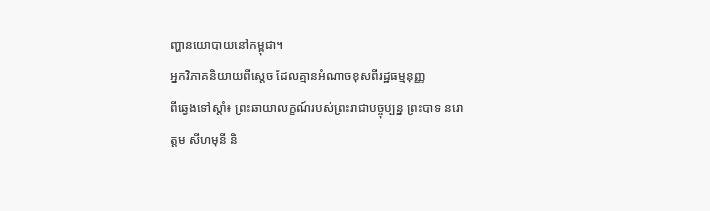ញ្ហានយោបាយនៅកម្ពុជា។
អ្នកវិភាគនិយាយពីស្ដេច ដែលគ្មានអំណាចខុសពីរដ្ឋធម្មនុញ្ញ
ពីឆ្វេងទៅស្ដាំ៖ ព្រះឆាយាលក្ខណ៍របស់ព្រះរាជាបច្ចុប្បន្ន ព្រះបាទ នរោត្ដម សីហមុនី និ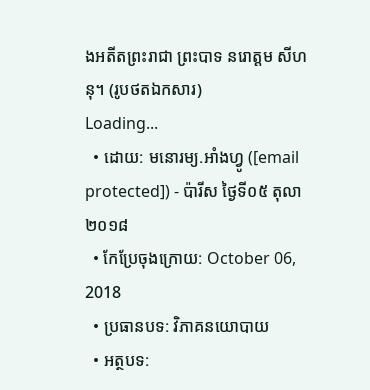ងអតីតព្រះរាជា ព្រះបាទ នរោត្ដម សីហនុ។ (រូបថតឯកសារ)
Loading...
  • ដោយ: មនោរម្យ.អាំងហ្វូ ([email protected]) - ប៉ារីស ថ្ងៃទី០៥ តុលា ២០១៨
  • កែប្រែចុងក្រោយ: October 06, 2018
  • ប្រធានបទ: វិភាគនយោបាយ
  • អត្ថបទ: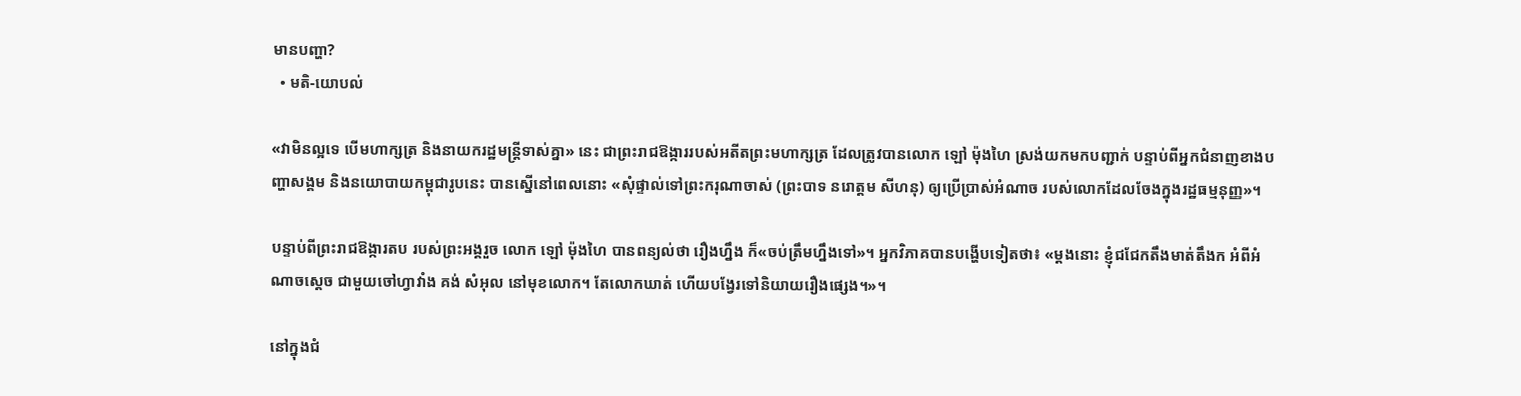មានបញ្ហា?
  • មតិ-យោបល់

«វាមិនល្អទេ បើមហាក្សត្រ និងនាយករដ្ឋមន្ត្រីទាស់គ្នា» នេះ ជាព្រះរាជឱង្ការរបស់អតីតព្រះមហាក្សត្រ ដែលត្រូវបានលោក ឡៅ ម៉ុងហៃ ស្រង់យកមកបញ្ជាក់ បន្ទាប់ពីអ្នកជំនាញខាងបញ្ហាសង្គម និងនយោបាយកម្ពុជារូបនេះ បានស្នើនៅពេលនោះ «សុំផ្ទាល់ទៅព្រះករុណាចាស់ (ព្រះបាទ នរោត្ដម សីហនុ) ឲ្យប្រើប្រាស់អំណាច របស់លោកដែលចែងក្នុងរដ្ឋធម្មនុញ្ញ»។

បន្ទាប់ពីព្រះរាជឱង្ការតប របស់ព្រះអង្គរួច លោក ឡៅ ម៉ុងហៃ បានពន្យល់ថា រឿងហ្នឹង ក៏«ចប់ត្រឹមហ្នឹងទៅ»។ អ្នកវិភាគបានបង្ហើបទៀតថា៖ «ម្តងនោះ ខ្ញុំជជែកតឹងមាត់តឹងក អំពីអំណាចស្តេច ជាមួយចៅហ្វាវាំង គង់ សំអុល នៅមុខលោក។ តែលោកឃាត់ ហើយបង្វែរទៅនិយាយរឿងផ្សេង។»។

នៅក្នុងជំ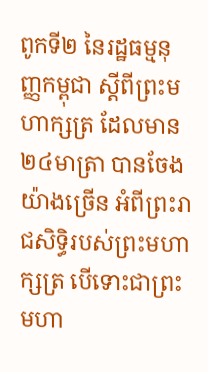ពូកទី២ នៃរដ្ឋធម្មនុញ្ញកម្ពុជា ស្ដីពីព្រះមហាក្សត្រ ដែលមាន២៤មាត្រា បានចែងយ៉ាងច្រើន អំពីព្រះរាជសិទ្ធិរបស់ព្រះមហាក្សត្រ បើទោះជាព្រះមហា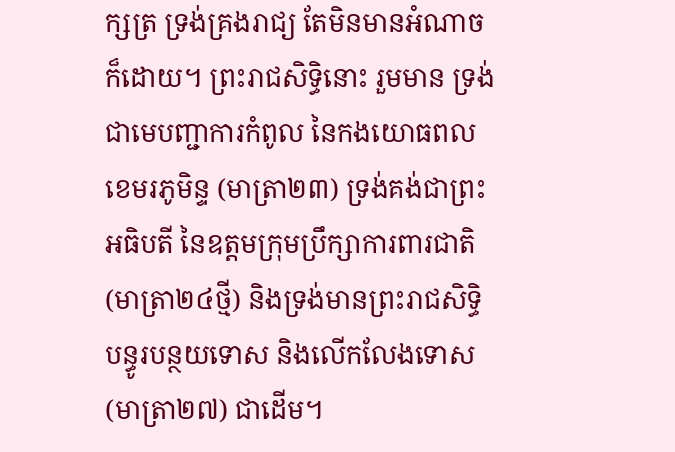ក្សត្រ ទ្រង់គ្រងរាជ្យ តែមិនមានអំណាចក៏ដោយ។ ព្រះរាជសិទ្ធិនោះ រួមមាន ទ្រង់ជាមេបញ្ជាការកំពូល នៃកងយោធពលខេមរភូមិន្ទ (មាត្រា២៣) ទ្រង់គង់ជាព្រះអធិបតី នៃឧត្ដមក្រុមប្រឹក្សាការពារជាតិ (មាត្រា២៤ថ្មី) និងទ្រង់មានព្រះរាជសិទ្ធិ បន្ធូរបន្ថយទោស និងលើកលែងទោស (មាត្រា២៧) ជាដើម។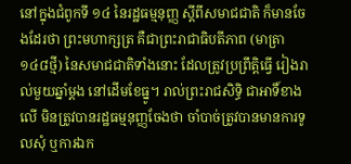នៅក្នុងជំពូកទី ១៤ នៃរដ្ឋធម្មនុញ្ញ ស្ដីពីសមាជជាតិ ក៏មានចែងដែរថា ព្រះមហាក្សត្រ គឺជាព្រះរាជាធិបតីភាព (មាត្រា១៤៨ថ្មី) នៃសមាជជាតិទាំងនោះ ដែលត្រូវប្រព្រឹត្តិធ្វើ រៀងរាល់មួយឆ្នាំម្ដង នៅដើមខែធ្នូ។ រាល់ព្រះរាជសិទ្ធិ ជាអាទិ៍ខាងលើ មិនត្រូវបានរដ្ឋធម្មនុញ្ញចែងថា ចាំបាច់ត្រូវបានមានការទូលសុំ ឬការឯក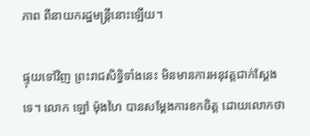ភាព ពីនាយករដ្ឋមន្ត្រីនោះឡើយ។

ផ្ទុយទៅវិញ ព្រះរាជសិទ្ធិទាំងនេះ មិនមានការអនុវត្តជាក់ស្ដែងទេ។ លោក ឡៅ ម៉ុងហៃ បានសម្ដែងការខកចិត្ត ដោយលោកថា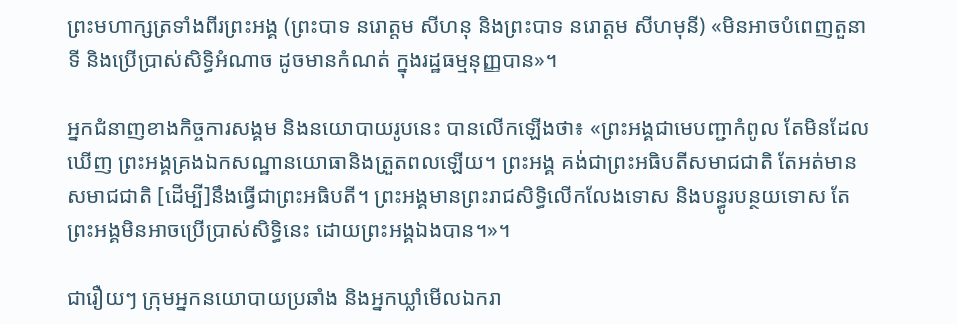ព្រះមហាក្សត្រទាំងពីរព្រះអង្គ (ព្រះបាទ នរោត្ដម សីហនុ និងព្រះបាទ នរោត្ដម សីហមុនី) «មិនអាចបំពេញតួនាទី និងប្រើប្រាស់សិទ្ធិអំណាច ដូចមានកំណត់ ក្នុងរដ្ឋធម្មនុញ្ញបាន»។

អ្នកជំនាញខាងកិច្ចការសង្គម និងនយោបាយរូបនេះ បានលើកឡើងថា៖ «ព្រះអង្គជាមេបញ្ជាកំពូល តែមិនដែលឃើញ ព្រះអង្គគ្រងឯកសណ្ឋានយោធានិងត្រួតពលឡើយ។ ព្រះអង្គ គង់ជាព្រះអធិបតីសមាជជាតិ តែអត់មានសមាជជាតិ [ដើម្បី]នឹងធ្វើជាព្រះអធិបតី។ ព្រះអង្គមានព្រះរាជសិទ្ធិលើកលែងទោស និងបន្ធូរបន្ថយទោស តែព្រះអង្គមិនអាចប្រើប្រាស់សិទ្ធិនេះ ដោយព្រះអង្គឯងបាន។»។

ជារឿយៗ ក្រុមអ្នកនយោបាយប្រឆាំង និងអ្នកឃ្លាំមើលឯករា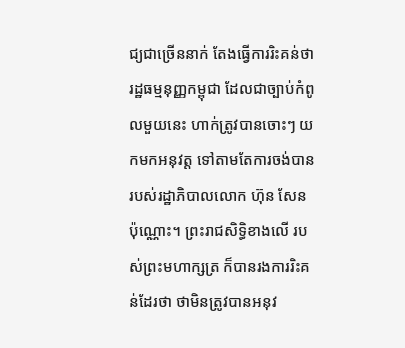ជ្យជាច្រើននាក់ តែងធ្វើការរិះគន់ថា រដ្ឋធម្មនុញ្ញកម្ពុជា ដែលជាច្បាប់កំពូលមួយនេះ ហាក់ត្រូវបានចោះៗ យកមកអនុវត្ត ទៅតាមតែការចង់បាន របស់រដ្ឋាភិបាលលោក ហ៊ុន សែន ប៉ុណ្ណោះ។ ព្រះរាជសិទ្ធិខាងលើ របស់ព្រះមហាក្សត្រ ក៏បានរងការរិះគន់ដែរថា ថាមិនត្រូវបានអនុវ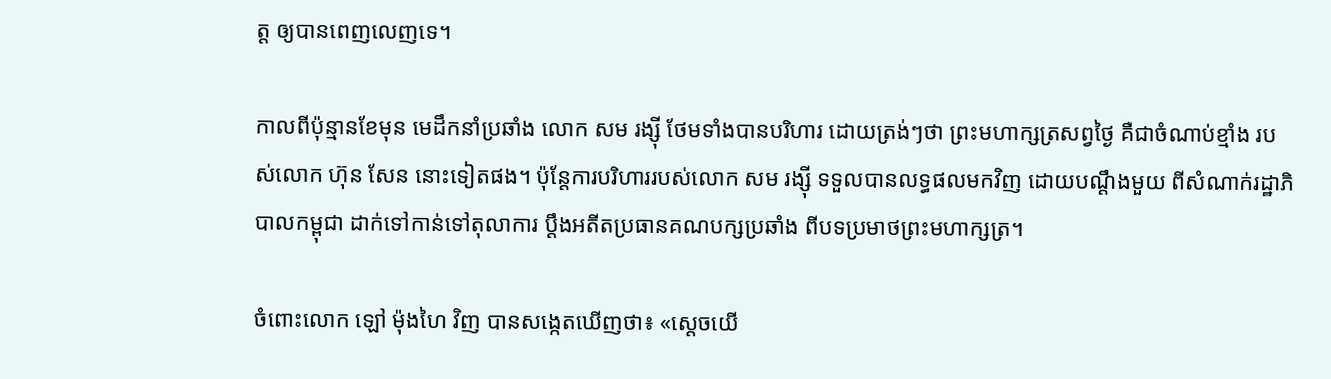ត្ត ឲ្យបានពេញលេញទេ។

កាលពីប៉ុន្មានខែមុន មេដឹកនាំប្រឆាំង លោក សម រង្ស៊ី ថែមទាំងបានបរិហារ ដោយត្រង់ៗថា ព្រះមហាក្សត្រសព្វថ្ងៃ គឺជាចំណាប់ខ្មាំង របស់លោក ហ៊ុន សែន នោះទៀតផង។ ប៉ុន្តែការបរិហាររបស់លោក សម រង្ស៊ី ទទួលបានលទ្ធផលមកវិញ ដោយបណ្ដឹងមួយ ពីសំណាក់រដ្ឋាភិបាលកម្ពុជា ដាក់ទៅកាន់ទៅតុលាការ ប្ដឹងអតីតប្រធានគណបក្សប្រឆាំង ពីបទប្រមាថព្រះមហាក្សត្រ។

ចំពោះលោក ឡៅ ម៉ុងហៃ វិញ បានសង្កេតឃើញថា៖ «ស្តេចយើ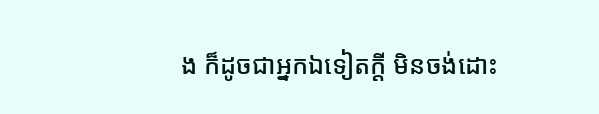ង ក៏ដូចជាអ្នកឯទៀតក្តី មិនចង់ដោះ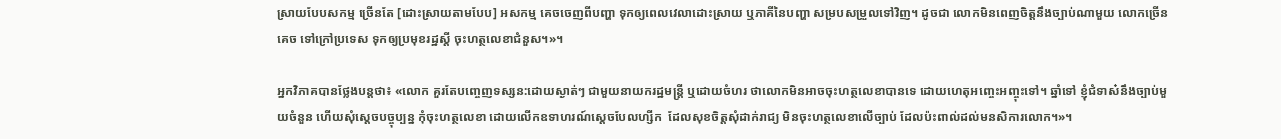ស្រាយបែបសកម្ម ច្រើនតែ [ដោះស្រាយតាមបែប] អសកម្ម គេចចេញពីបញ្ហា ទុកឲ្យពេលវេលាដោះស្រាយ ឬភាគីនៃបញ្ហា សម្របសម្រួលទៅវិញ។ ដូចជា លោកមិនពេញចិត្តនឹងច្បាប់ណាមួយ លោកច្រើនគេច ទៅក្រៅប្រទេស ទុកឲ្យប្រមុខរដ្ឋស្តី ចុះហត្ថលេខាជំនួស។»។

អ្នកវិភាគបានថ្លែងបន្តថា៖ «លោក គួរតែបញ្ចេញទស្សន:ដោយស្ងាត់ៗ ជាមួយនាយករដ្ឋមន្ត្រី ឬដោយចំហរ ថាលោកមិនអាចចុះហត្ថលេខាបានទេ ដោយហេតុអញ្ចេះអញ្ចុះទៅ។ ឆ្នាំទៅ ខ្ញុំជំទាស៎នឹងច្បាប់មួយចំនួន ហើយសុំស្តេចបច្ចុប្បន្ន កុំចុះហត្ថលេខា ដោយលើកឧទាហរណ៍ស្តេចបែលហ្សីក  ដែលសុខចិត្តសុំដាក់រាជ្យ មិនចុះហត្ថលេខាលើច្បាប់ ដែលប៉ះពាល់ដល់មនសិការលោក។»។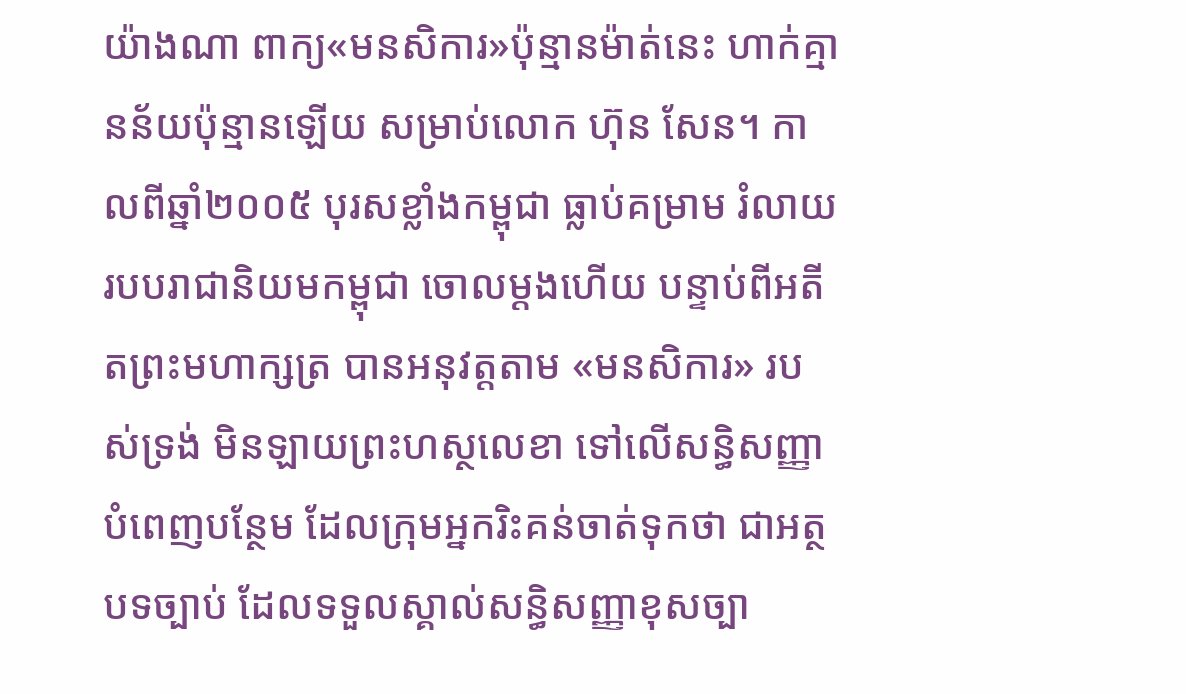យ៉ាងណា ពាក្យ«មនសិការ»ប៉ុន្មានម៉ាត់នេះ ហាក់គ្មានន័យប៉ុន្មានឡើយ សម្រាប់លោក ហ៊ុន សែន។ កាលពីឆ្នាំ២០០៥ បុរសខ្លាំងកម្ពុជា ធ្លាប់គម្រាម រំលាយរបបរាជានិយមកម្ពុជា ចោលម្ដងហើយ បន្ទាប់ពីអតីតព្រះមហាក្សត្រ បានអនុវត្តតាម «មនសិការ» របស់ទ្រង់ មិនឡាយព្រះហស្ថលេខា ទៅលើសន្ធិសញ្ញាបំពេញបន្ថែម ដែលក្រុមអ្នករិះគន់ចាត់ទុកថា ជាអត្ថបទច្បាប់ ដែលទទួលស្គាល់សន្ធិសញ្ញាខុសច្បា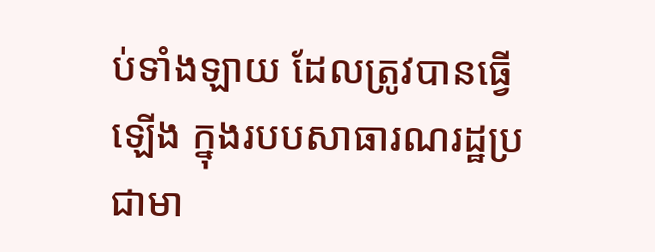ប់ទាំងឡាយ ដែលត្រូវបានធ្វើឡើង ក្នុងរបបសាធារណរដ្ឋប្រជាមា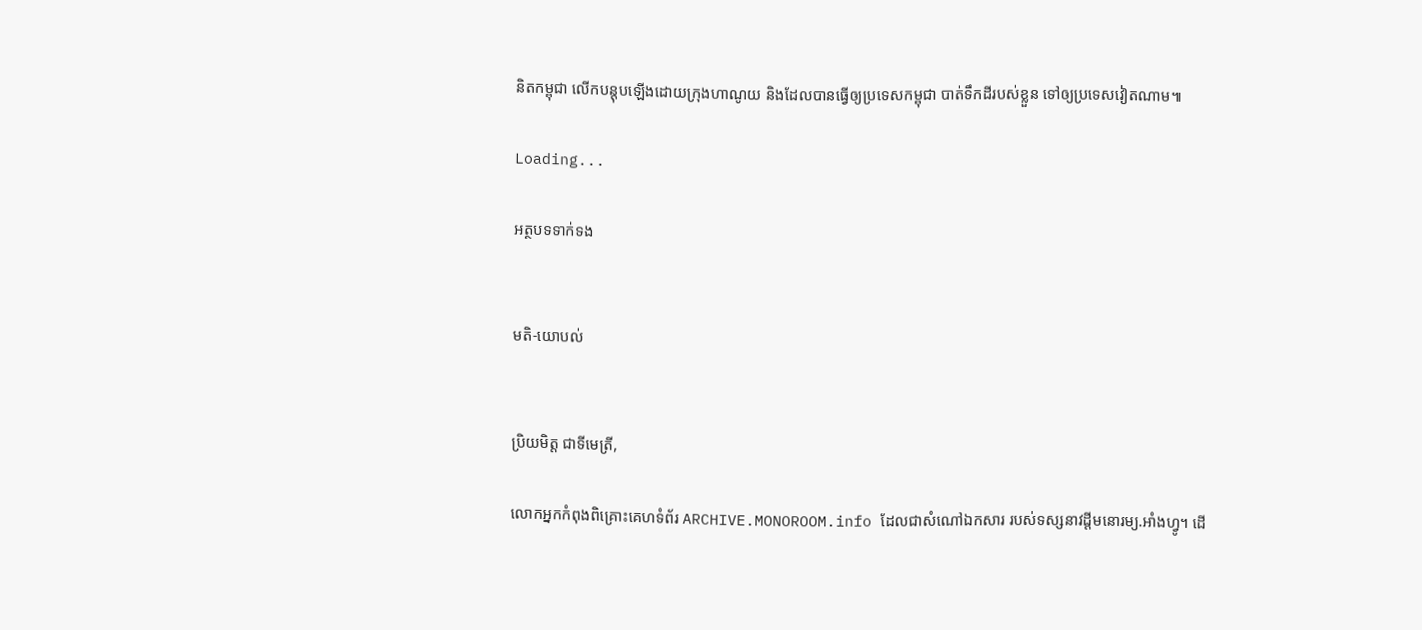និតកម្ពុជា លើកបន្តុបឡើងដោយក្រុងហាណូយ និងដែលបានធ្វើឲ្យប្រទេសកម្ពុជា បាត់ទឹកដីរបស់ខ្លួន ទៅឲ្យប្រទេសវៀតណាម៕

Loading...

អត្ថបទទាក់ទង


មតិ-យោបល់


ប្រិយមិត្ត ជាទីមេត្រី,

លោកអ្នកកំពុងពិគ្រោះគេហទំព័រ ARCHIVE.MONOROOM.info ដែលជាសំណៅឯកសារ របស់ទស្សនាវដ្ដីមនោរម្យ.អាំងហ្វូ។ ដើ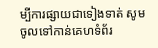ម្បីការផ្សាយជាទៀងទាត់ សូមចូលទៅកាន់គេហទំព័រ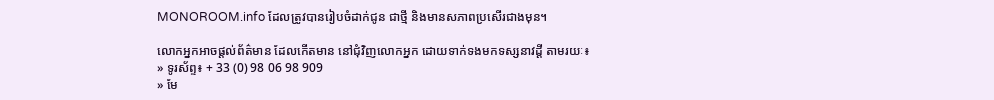MONOROOM.info ដែលត្រូវបានរៀបចំដាក់ជូន ជាថ្មី និងមានសភាពប្រសើរជាងមុន។

លោកអ្នកអាចផ្ដល់ព័ត៌មាន ដែលកើតមាន នៅជុំវិញលោកអ្នក ដោយទាក់ទងមកទស្សនាវដ្ដី តាមរយៈ៖
» ទូរស័ព្ទ៖ + 33 (0) 98 06 98 909
» មែ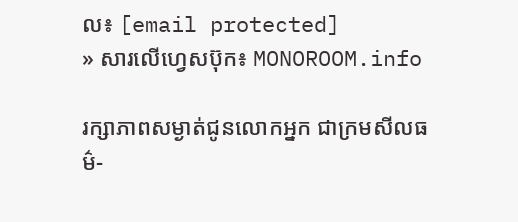ល៖ [email protected]
» សារលើហ្វេសប៊ុក៖ MONOROOM.info

រក្សាភាពសម្ងាត់ជូនលោកអ្នក ជាក្រមសីលធម៌-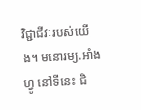វិជ្ជាជីវៈរបស់យើង។ មនោរម្យ.អាំងហ្វូ នៅទីនេះ ជិ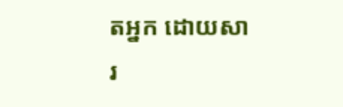តអ្នក ដោយសារ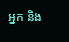អ្នក និង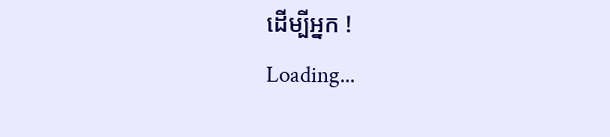ដើម្បីអ្នក !
Loading...